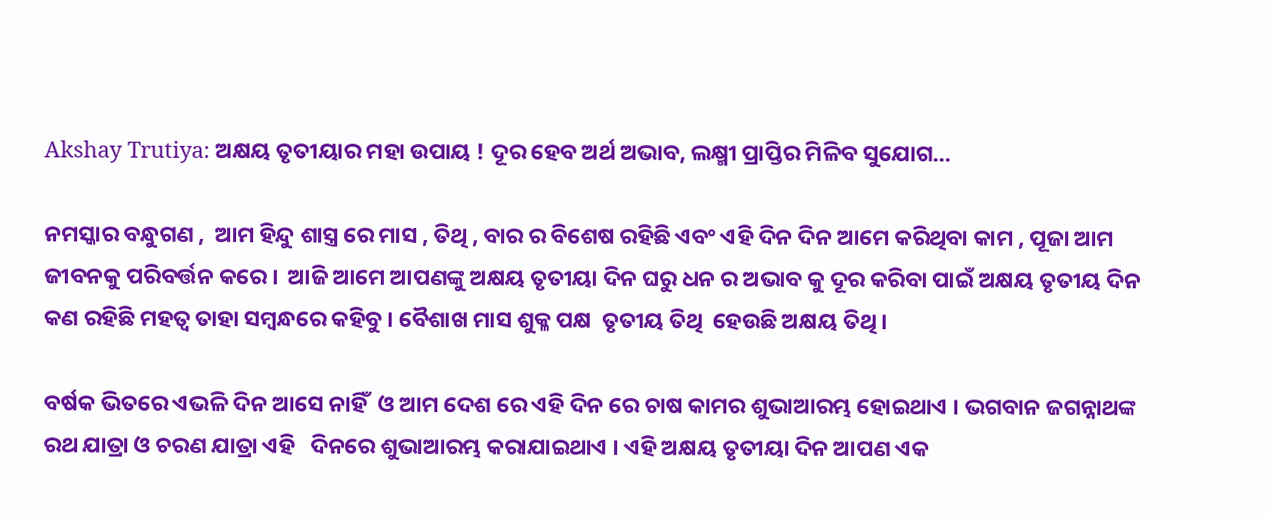Akshay Trutiya: ଅକ୍ଷୟ ତୃତୀୟାର ମହା ଉପାୟ ! ଦୂର ହେବ ଅର୍ଥ ଅଭାବ, ଲକ୍ଷ୍ମୀ ପ୍ରାପ୍ତିର ମିଳିବ ସୁଯୋଗ…

ନମସ୍କାର ବନ୍ଧୁଗଣ ,  ଆମ ହିନ୍ଦୁ ଶାସ୍ତ୍ର ରେ ମାସ , ତିଥି , ବାର ର ବିଶେଷ ରହିଛି ଏବଂ ଏହି ଦିନ ଦିନ ଆମେ କରିଥିବା କାମ , ପୂଜା ଆମ ଜୀବନକୁ ପରିବର୍ତ୍ତନ କରେ ।  ଆଜି ଆମେ ଆପଣଙ୍କୁ ଅକ୍ଷୟ ତୃତୀୟା ଦିନ ଘରୁ ଧନ ର ଅଭାବ କୁ ଦୂର କରିବା ପାଇଁ ଅକ୍ଷୟ ତୃତୀୟ ଦିନ କଣ ରହିଛି ମହତ୍ଵ ତାହା ସମ୍ବନ୍ଧରେ କହିବୁ । ବୈଶାଖ ମାସ ଶୁକ୍ଳ ପକ୍ଷ  ତୃତୀୟ ତିଥି  ହେଉଛି ଅକ୍ଷୟ ତିଥି ।

ବର୍ଷକ ଭିତରେ ଏଭଳି ଦିନ ଆସେ ନାହିଁ  ଓ ଆମ ଦେଶ ରେ ଏହି ଦିନ ରେ ଚାଷ କାମର ଶୁଭାଆରମ୍ଭ ହୋଇଥାଏ । ଭଗବାନ ଜଗନ୍ନାଥଙ୍କ ରଥ ଯାତ୍ରା ଓ ଚରଣ ଯାତ୍ରା ଏହି   ଦିନରେ ଶୁଭାଆରମ୍ଭ କରାଯାଇଥାଏ । ଏହି ଅକ୍ଷୟ ତୃତୀୟା ଦିନ ଆପଣ ଏକ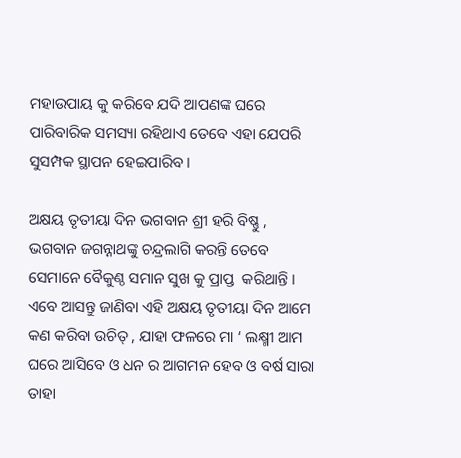ମହାଉପାୟ କୁ କରିବେ ଯଦି ଆପଣଙ୍କ ଘରେ ପାରିବାରିକ ସମସ୍ୟା ରହିଥାଏ ତେବେ ଏହା ଯେପରି ସୁସମ୍ପକ ସ୍ଥାପନ ହେଇପାରିବ ।

ଅକ୍ଷୟ ତୃତୀୟା ଦିନ ଭଗବାନ ଶ୍ରୀ ହରି ବିଷ୍ଣୁ , ଭଗବାନ ଜଗନ୍ନାଥଙ୍କୁ ଚନ୍ଦ୍ରଲାଗି କରନ୍ତି ତେବେ ସେମାନେ ବୈକୁଣ୍ଠ ସମାନ ସୁଖ କୁ ପ୍ରାପ୍ତ  କରିଥାନ୍ତି । ଏବେ ଆସନ୍ତୁ ଜାଣିବା ଏହି ଅକ୍ଷୟ ତୃତୀୟା ଦିନ ଆମେ କଣ କରିବା ଉଚିତ୍ , ଯାହା ଫଳରେ ମା ‘ ଲକ୍ଷ୍ମୀ ଆମ ଘରେ ଆସିବେ ଓ ଧନ ର ଆଗମନ ହେବ ଓ ବର୍ଷ ସାରା ତାହା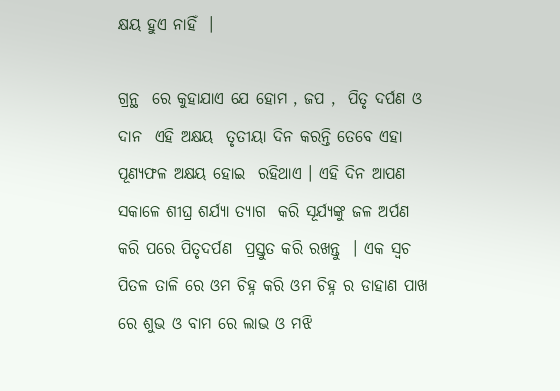କ୍ଷୟ ହୁଏ ନାହିଁ  ।

ଗ୍ରନ୍ଥ  ରେ କୁହାଯାଏ ଯେ ହୋମ , ଜପ ,  ପିତୃ ଦର୍ପଣ ଓ ଦାନ  ଏହି ଅକ୍ଷୟ  ତୃତୀୟା ଦିନ କରନ୍ତି ତେବେ ଏହା ପୂଣ୍ୟଫଳ ଅକ୍ଷୟ ହୋଇ  ରହିଥାଏ । ଏହି ଦିନ ଆପଣ ସକାଳେ ଶୀଘ୍ର ଶର୍ଯ୍ୟା ତ୍ୟାଗ  କରି ସୂର୍ଯ୍ୟଙ୍କୁ ଜଳ ଅର୍ପଣ କରି ପରେ ପିତୃଦର୍ପଣ  ପ୍ରସ୍ତୁତ କରି ରଖନ୍ତୁ  । ଏକ ସ୍ଵଚ ପିତଳ ତାଳି ରେ ଓମ ଚିହ୍ନ କରି ଓମ ଚିହ୍ନ ର ଡାହାଣ ପାଖ ରେ ଶୁଭ ଓ ବାମ ରେ ଲାଭ ଓ ମଝି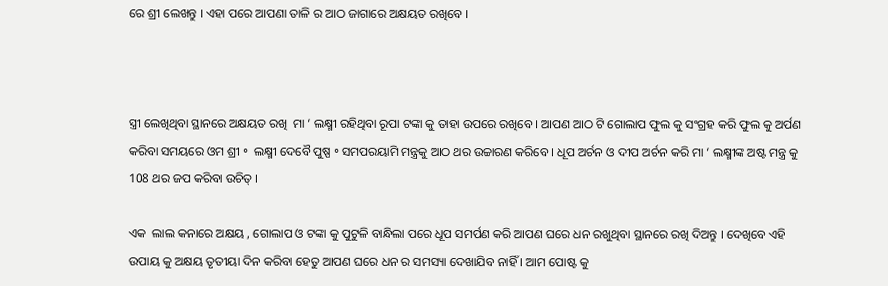ରେ ଶ୍ରୀ ଲେଖନ୍ତୁ । ଏହା ପରେ ଆପଣା ତାଳି ର ଆଠ ଜାଗାରେ ଅକ୍ଷୟତ ରଖିବେ ।



ସ୍ତ୍ରୀ ଲେଖିଥିବା ସ୍ଥାନରେ ଅକ୍ଷୟତ ରଖି  ମା ‘ ଲକ୍ଷ୍ମୀ ରହିଥିବା ରୂପା ଟଙ୍କା କୁ ତାହା ଉପରେ ରଖିବେ । ଆପଣ ଆଠ ଟି ଗୋଲାପ ଫୁଲ କୁ ସଂଗ୍ରହ କରି ଫୁଲ କୁ ଅର୍ପଣ କରିବା ସମୟରେ ଓମ ଶ୍ରୀ ॰  ଲକ୍ଷ୍ମୀ ଦେବୈ ପୁଷ୍ପ ॰ ସମପରୟାମି ମନ୍ତ୍ରକୁ ଆଠ ଥର ଉଚ୍ଚାରଣ କରିବେ । ଧୂପ ଅର୍ଚନ ଓ ଦୀପ ଅର୍ଚନ କରି ମା ‘ ଲକ୍ଷ୍ମୀଙ୍କ ଅଷ୍ଟ ମନ୍ତ୍ର କୁ 108 ଥର ଜପ କରିବା ଉଚିତ୍ ।

ଏକ  ଲାଲ କନାରେ ଅକ୍ଷୟ , ଗୋଲାପ ଓ ଟଙ୍କା କୁ ପୁଟୁଳି ବାନ୍ଧିଲା ପରେ ଧୂପ ସମର୍ପଣ କରି ଆପଣ ଘରେ ଧନ ରଖୁଥିବା ସ୍ଥାନରେ ରଖି ଦିଅନ୍ତୁ । ଦେଖିବେ ଏହି ଉପାୟ କୁ ଅକ୍ଷୟ ତୃତୀୟା ଦିନ କରିବା ହେତୁ ଆପଣ ଘରେ ଧନ ର ସମସ୍ୟା ଦେଖାଯିବ ନାହିଁ । ଆମ ପୋଷ୍ଟ କୁ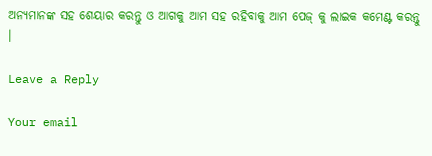ଅନ୍ୟମାନଙ୍କ ସହ ଶେୟାର କରନ୍ତୁ ଓ ଆଗକୁ ଆମ ସହ ରହିବାକୁ ଆମ ପେଜ୍ କୁ ଲାଇକ କମେଣ୍ଟ କରନ୍ତୁ  ।

Leave a Reply

Your email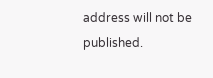address will not be published.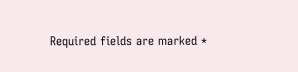Required fields are marked *